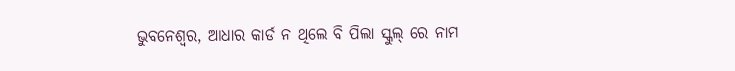ଭୁବନେଶ୍ୱର, ଆଧାର କାର୍ଡ ନ ଥିଲେ ବି ପିଲା ସ୍କୁଲ୍ ରେ ନାମ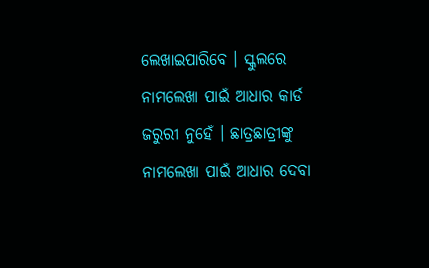ଲେଖାଇପାରିବେ । ସ୍କୁଲରେ ନାମଲେଖା ପାଇଁ ଆଧାର କାର୍ଡ ଜରୁରୀ ନୁହେଁ । ଛାତ୍ରଛାତ୍ରୀଙ୍କୁ ନାମଲେଖା ପାଇଁ ଆଧାର ଦେବା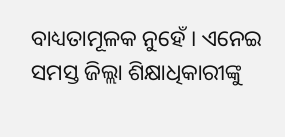ବାଧ୍ୟତାମୂଳକ ନୁହେଁ । ଏନେଇ ସମସ୍ତ ଜିଲ୍ଲା ଶିକ୍ଷାଧିକାରୀଙ୍କୁ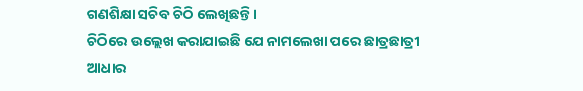ଗଣଶିକ୍ଷା ସଚିବ ଚିଠି ଲେଖିଛନ୍ତି ।
ଚିଠିରେ ଉଲ୍ଲେଖ କରାଯାଇଛି ଯେ ନାମଲେଖା ପରେ ଛାତ୍ରଛାତ୍ରୀ ଆଧାର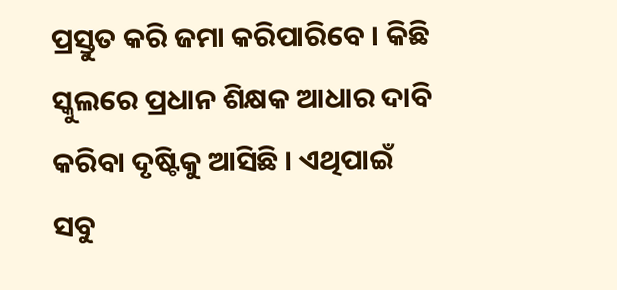ପ୍ରସ୍ତୁତ କରି ଜମା କରିପାରିବେ । କିଛି ସ୍କୁଲରେ ପ୍ରଧାନ ଶିକ୍ଷକ ଆଧାର ଦାବି କରିବା ଦୃଷ୍ଟିକୁ ଆସିଛି । ଏଥିପାଇଁ ସବୁ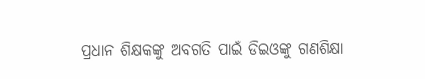ପ୍ରଧାନ ଶିକ୍ଷକଙ୍କୁ ଅବଗତି ପାଇଁ ଡିଇଓଙ୍କୁ ଗଣଶିକ୍ଷା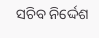ସଚିବ ନିର୍ଦ୍ଦେଶ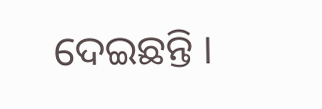ଦେଇଛନ୍ତି ।